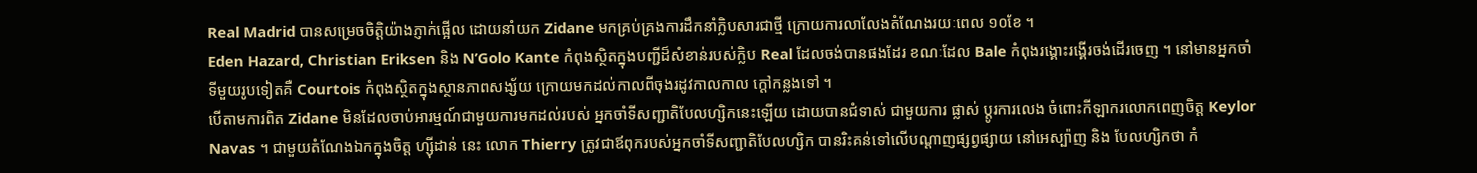Real Madrid បានសម្រេចចិត្តិយ៉ាងភ្ញាក់ផ្អើល ដោយនាំយក Zidane មកគ្រប់គ្រងការដឹកនាំក្លិបសារជាថ្មី ក្រោយការលាលែងតំណែងរយៈពេល ១០ខែ ។
Eden Hazard, Christian Eriksen និង N’Golo Kante កំពុងស្ថិតក្នុងបញ្ជីដ៏សំខាន់របស់ក្លិប Real ដែលចង់បានផងដែរ ខណៈដែល Bale កំពុងរង្គោះរង្គើរចង់ដើរចេញ ។ នៅមានអ្នកចាំទីមួយរូបទៀតគឺ Courtois កំពុងស្ថិតក្នុងស្ថានភាពសង្ស័យ ក្រោយមកដល់កាលពីចុងរដូវកាលកាល ក្តៅកន្លងទៅ ។
បើតាមការពិត Zidane មិនដែលចាប់អារម្មណ៍ជាមួយការមកដល់របស់ អ្នកចាំទីសញ្ជាតិបែលហ្សិកនេះឡើយ ដោយបានជំទាស់ ជាមួយការ ផ្លាស់ ប្តូរការលេង ចំពោះកីឡាករលោកពេញចិត្ត Keylor Navas ។ ជាមួយតំណែងឯកក្នុងចិត្ត ហ្ស៊ីដាន់ នេះ លោក Thierry ត្រូវជាឪពុករបស់អ្នកចាំទីសញ្ជាតិបែលហ្សិក បានរិះគន់ទៅលើបណ្តាញផ្សព្វផ្សាយ នៅអេស្ប៉ាញ និង បែលហ្សិកថា កំ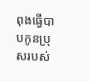ពុងធ្វើបាបកូនប្រុសរបស់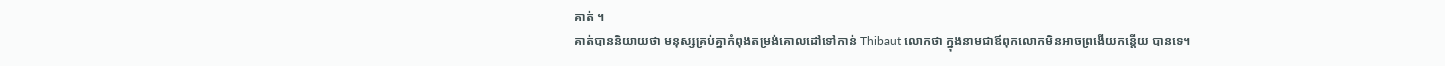គាត់ ។
គាត់បាននិយាយថា មនុស្សគ្រប់គ្នាកំពុងតម្រង់គោលដៅទៅកាន់ Thibaut លោកថា ក្នុងនាមជាឪពុកលោកមិនអាចព្រងើយកន្តើយ បានទេ។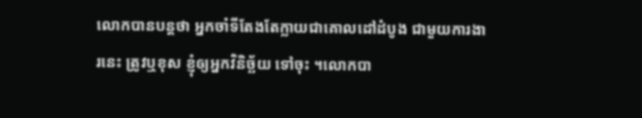លោកបានបន្តថា អ្នកចាំទីតែងតែក្លាយជាគោលដៅដំបូង ជាមួយការងារនេះ ត្រូវឬខុស ខ្ញុំឲ្យអ្នកវិនិច្ឆ័យ ទៅចុះ ។លោកបា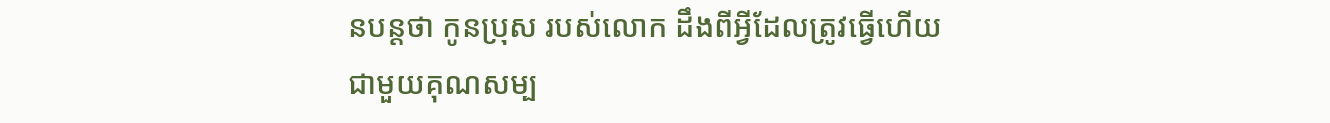នបន្តថា កូនប្រុស របស់លោក ដឹងពីអ្វីដែលត្រូវធ្វើហើយ ជាមួយគុណសម្ប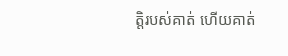ត្តិរបស់គាត់ ហើយគាត់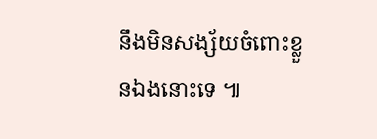នឹងមិនសង្ស័យចំពោះខ្លួនឯងនោះទេ ៕